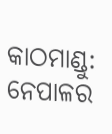କାଠମାଣ୍ଡୁ: ନେପାଳର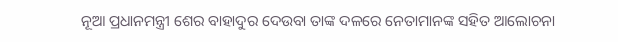ନୂଆ ପ୍ରଧାନମନ୍ତ୍ରୀ ଶେର ବାହାଦୁର ଦେଉବା ତାଙ୍କ ଦଳରେ ନେତାମାନଙ୍କ ସହିତ ଆଲୋଚନା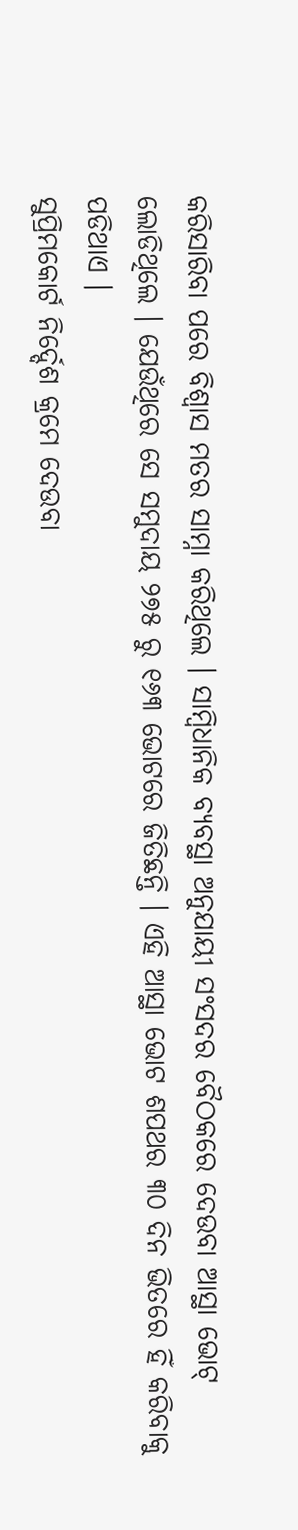କରିସାରିବା ପରେ ବିଶ୍ବାସ ମତର ସାମ୍ନା କରିଥିଲେ । ସାମ୍ବିଧାନିକ ବ୍ୟବସ୍ଥା ଅନୁଯାୟୀ ସଂସଦର ବୈଠକରେ ଦେଉବା ଆସ୍ଥା ଭୋଟ୍ ଲୋଡିଥିଲେ । ଯେଉଁଥିରେ ସେ ସମୁଦାୟ ୨୭୫ ରୁ ୧୬୩ ଭୋଟରେ ଜିତିଛନ୍ତି । ଏହି ଆସ୍ଥା ଭୋଟ ଶପଥର ୩୦ ଦିନ ଭିତରେ ହିଁ କରିବାକୁ ପଡିଥାଏ ।
ସୁପ୍ରିମକୋର୍ଟ ନିର୍ଦ୍ଦେଶ କ୍ରମେ ଦେଉବା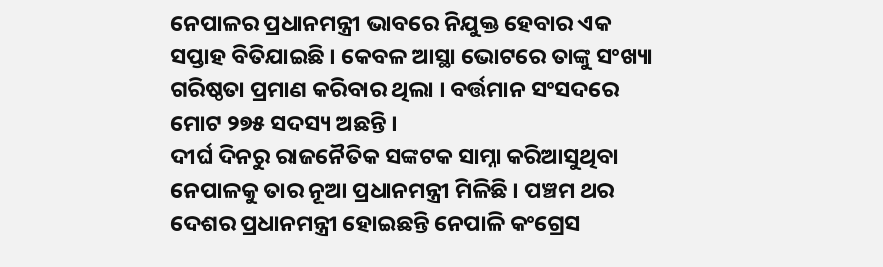ନେପାଳର ପ୍ରଧାନମନ୍ତ୍ରୀ ଭାବରେ ନିଯୁକ୍ତ ହେବାର ଏକ ସପ୍ତାହ ବିତିଯାଇଛି । କେବଳ ଆସ୍ଥା ଭୋଟରେ ତାଙ୍କୁ ସଂଖ୍ୟା ଗରିଷ୍ଠତା ପ୍ରମାଣ କରିବାର ଥିଲା । ବର୍ତ୍ତମାନ ସଂସଦରେ ମୋଟ ୨୭୫ ସଦସ୍ୟ ଅଛନ୍ତି ।
ଦୀର୍ଘ ଦିନରୁ ରାଜନୈତିକ ସଙ୍କଟକ ସାମ୍ନା କରିଆସୁଥିବା ନେପାଳକୁ ତାର ନୂଆ ପ୍ରଧାନମନ୍ତ୍ରୀ ମିଳିଛି । ପଞ୍ଚମ ଥର ଦେଶର ପ୍ରଧାନମନ୍ତ୍ରୀ ହୋଇଛନ୍ତି ନେପାଳି କଂଗ୍ରେସ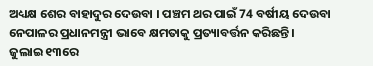ଅଧ୍ୟକ୍ଷ ଶେର ବାହାଦୁର ଦେଉବା । ପଞ୍ଚମ ଥର ପାଇଁ 74 ବର୍ଷୀୟ ଦେଉବା ନେପାଳର ପ୍ରଧାନମନ୍ତ୍ରୀ ଭାବେ କ୍ଷମତାକୁ ପ୍ରତ୍ୟାବର୍ତ୍ତନ କରିଛନ୍ତି ।
ଜୁଲାଇ ୧୩ରେ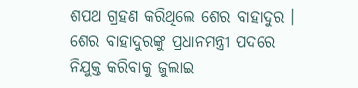ଶପଥ ଗ୍ରହଣ କରିଥିଲେ ଶେର ବାହାଦୁର । ଶେର ବାହାଦୁରଙ୍କୁ ପ୍ରଧାନମନ୍ତ୍ରୀ ପଦରେ ନିଯୁକ୍ତ କରିବାକୁ ଜୁଲାଇ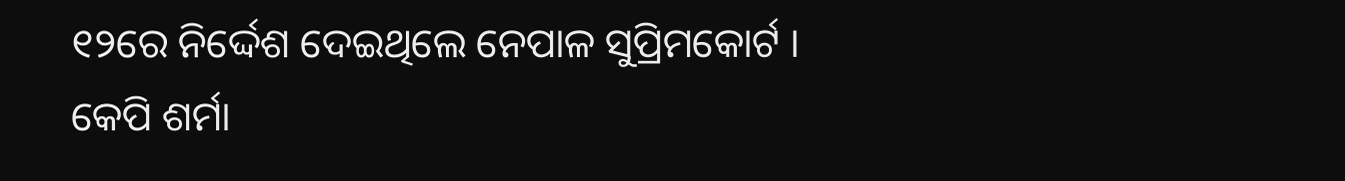୧୨ରେ ନିର୍ଦ୍ଦେଶ ଦେଇଥିଲେ ନେପାଳ ସୁପ୍ରିମକୋର୍ଟ । କେପି ଶର୍ମା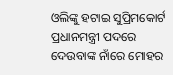ଓଲିଙ୍କୁ ହଟାଇ ସୁପ୍ରିମକୋର୍ଟ ପ୍ରଧାନମନ୍ତ୍ରୀ ପଦରେ ଦେଉବାଙ୍କ ନାଁରେ ମୋହର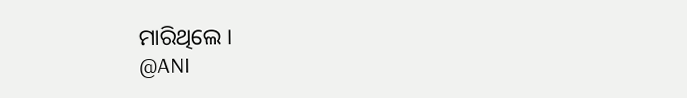ମାରିଥିଲେ ।
@ANI